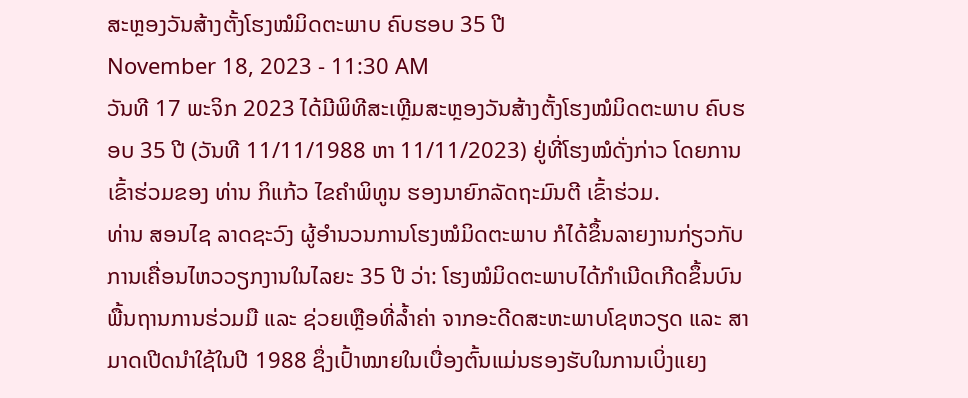ສະຫຼອງວັນສ້າງຕັ້ງໂຮງໝໍມິດຕະພາບ ຄົບຮອບ 35 ປີ
November 18, 2023 - 11:30 AM
ວັນທີ 17 ພະຈິກ 2023 ໄດ້ມີພິທີສະເຫຼີມສະຫຼອງວັນສ້າງຕັ້ງໂຮງໝໍມິດຕະພາບ ຄົບຮອບ 35 ປີ (ວັນທີ 11/11/1988 ຫາ 11/11/2023) ຢູ່ທີ່ໂຮງໝໍດັ່ງກ່າວ ໂດຍການເຂົ້າຮ່ວມຂອງ ທ່ານ ກິແກ້ວ ໄຂຄຳພິທູນ ຮອງນາຍົກລັດຖະມົນຕີ ເຂົ້າຮ່ວມ.
ທ່ານ ສອນໄຊ ລາດຊະວົງ ຜູ້ອຳນວນການໂຮງໝໍມິດຕະພາບ ກໍໄດ້ຂຶ້ນລາຍງານກ່ຽວກັບການເຄື່ອນໄຫວວຽກງານໃນໄລຍະ 35 ປີ ວ່າ: ໂຮງໝໍມິດຕະພາບໄດ້ກຳເນີດເກີດຂຶ້ນບົນພື້ນຖານການຮ່ວມມື ແລະ ຊ່ວຍເຫຼືອທີ່ລ້ຳຄ່າ ຈາກອະດີດສະຫະພາບໂຊຫວຽດ ແລະ ສາມາດເປີດນຳໃຊ້ໃນປີ 1988 ຊຶ່ງເປົ້າໝາຍໃນເບື່ອງຕົ້ນແມ່ນຮອງຮັບໃນການເບິ່ງແຍງ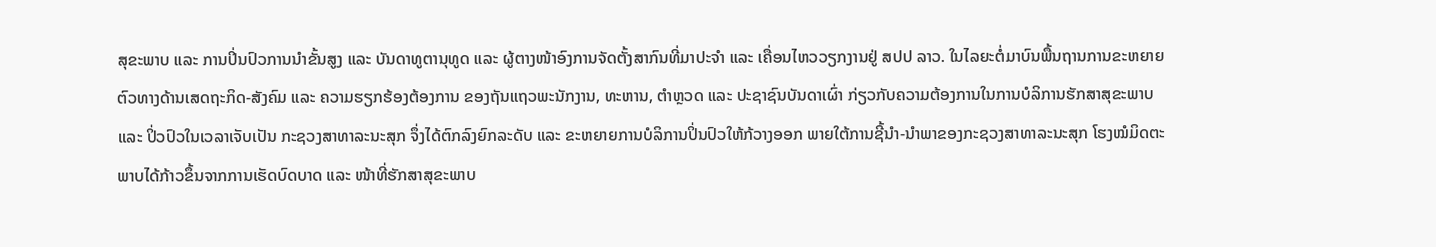ສຸຂະພາບ ແລະ ການປິ່ນປົວການນຳຂັ້ນສູງ ແລະ ບັນດາທູຕານຸທູດ ແລະ ຜູ້ຕາງໜ້າອົງການຈັດຕັ້ງສາກົນທີ່ມາປະຈຳ ແລະ ເຄື່ອນໄຫວວຽກງານຢູ່ ສປປ ລາວ. ໃນໄລຍະຕໍ່ມາບົນພື້ນຖານການຂະຫຍາຍຕົວທາງດ້ານເສດຖະກິດ-ສັງຄົມ ແລະ ຄວາມຮຽກຮ້ອງຕ້ອງການ ຂອງຖັນແຖວພະນັກງານ, ທະຫານ, ຕຳຫຼວດ ແລະ ປະຊາຊົນບັນດາເຜົ່າ ກ່ຽວກັບຄວາມຕ້ອງການໃນການບໍລິການຮັກສາສຸຂະພາບ ແລະ ປິ່ວປົວໃນເວລາເຈັບເປັນ ກະຊວງສາທາລະນະສຸກ ຈຶ່ງໄດ້ຕົກລົງຍົກລະດັບ ແລະ ຂະຫຍາຍການບໍລິການປິ່ນປົວໃຫ້ກ້ວາງອອກ ພາຍໃຕ້ການຊີ້ນຳ-ນຳພາຂອງກະຊວງສາທາລະນະສຸກ ໂຮງໝໍມິດຕະພາບໄດ້ກ້າວຂຶ້ນຈາກການເຮັດບົດບາດ ແລະ ໜ້າທີ່ຮັກສາສຸຂະພາບ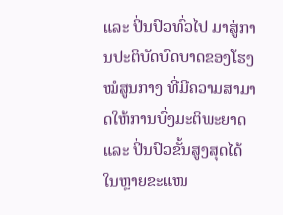ແລະ ປິ່ນປົວທົ່ວໄປ ມາສູ່ການປະຕິບັດບົດບາດຂອງໂຮງໝໍສູນກາງ ທີ່ມີຄວາມສາມາດໃຫ້ການບົ່ງມະຕິພະຍາດ ແລະ ປິ່ນປົວຂັ້ນສູງສຸດໄດ້ໃນຫຼາຍຂະແໜ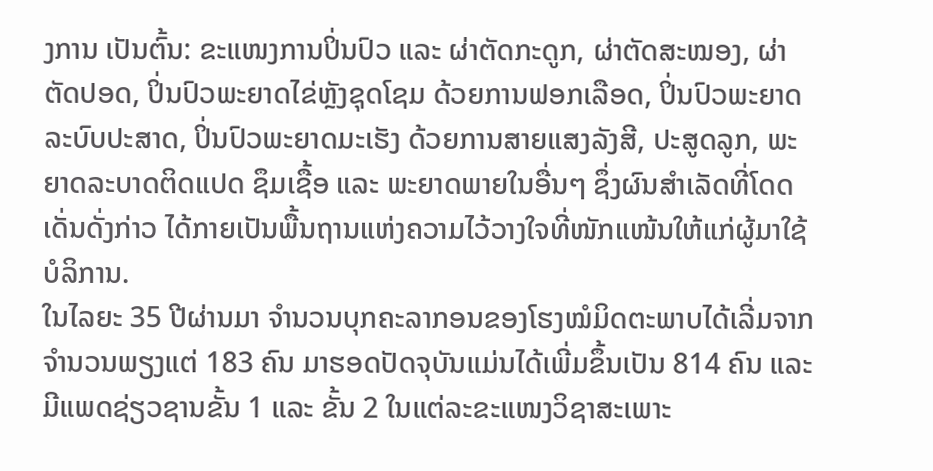ງການ ເປັນຕົ້ນ: ຂະແໜງການປິ່ນປົວ ແລະ ຜ່າຕັດກະດູກ, ຜ່າຕັດສະໝອງ, ຜ່າຕັດປອດ, ປິ່ນປົວພະຍາດໄຂ່ຫຼັງຊຸດໂຊມ ດ້ວຍການຟອກເລືອດ, ປິ່ນປົວພະຍາດລະບົບປະສາດ, ປິ່ນປົວພະຍາດມະເຮັງ ດ້ວຍການສາຍແສງລັງສີ, ປະສູດລູກ, ພະຍາດລະບາດຕິດແປດ ຊຶມເຊື້ອ ແລະ ພະຍາດພາຍໃນອື່ນໆ ຊຶ່ງຜົນສຳເລັດທີ່ໂດດເດັ່ນດັ່ງກ່າວ ໄດ້ກາຍເປັນພື້ນຖານແຫ່ງຄວາມໄວ້ວາງໃຈທີ່ໜັກແໜ້ນໃຫ້ແກ່ຜູ້ມາໃຊ້ບໍລິການ.
ໃນໄລຍະ 35 ປີຜ່ານມາ ຈຳນວນບຸກຄະລາກອນຂອງໂຮງໝໍມິດຕະພາບໄດ້ເລີ່ມຈາກຈຳນວນພຽງແຕ່ 183 ຄົນ ມາຮອດປັດຈຸບັນແມ່ນໄດ້ເພີ່ມຂຶ້ນເປັນ 814 ຄົນ ແລະ ມີແພດຊ່ຽວຊານຂັ້ນ 1 ແລະ ຂັ້ນ 2 ໃນແຕ່ລະຂະແໜງວິຊາສະເພາະ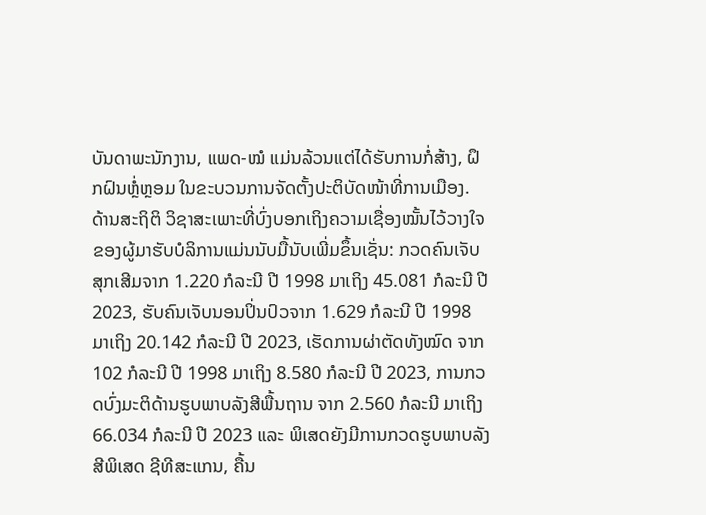ບັນດາພະນັກງານ, ແພດ-ໝໍ ແມ່ນລ້ວນແຕ່ໄດ້ຮັບການກໍ່ສ້າງ, ຝຶກຝົນຫຼໍ່ຫຼອມ ໃນຂະບວນການຈັດຕັ້ງປະຕິບັດໜ້າທີ່ການເມືອງ. ດ້ານສະຖິຕິ ວິຊາສະເພາະທີ່ບົ່ງບອກເຖິງຄວາມເຊື່ອງໝັ້ນໄວ້ວາງໃຈຂອງຜູ້ມາຮັບບໍລິການແມ່ນນັບມື້ນັບເພີ່ມຂຶ້ນເຊັ່ນ: ກວດຄົນເຈັບສຸກເສີມຈາກ 1.220 ກໍລະນີ ປີ 1998 ມາເຖິງ 45.081 ກໍລະນີ ປີ 2023, ຮັບຄົນເຈັບນອນປິ່ນປົວຈາກ 1.629 ກໍລະນີ ປີ 1998 ມາເຖິງ 20.142 ກໍລະນີ ປີ 2023, ເຮັດການຜ່າຕັດທັງໝົດ ຈາກ 102 ກໍລະນີ ປີ 1998 ມາເຖິງ 8.580 ກໍລະນີ ປີ 2023, ການກວດບົ່ງມະຕິດ້ານຮູບພາບລັງສີພື້ນຖານ ຈາກ 2.560 ກໍລະນີ ມາເຖິງ 66.034 ກໍລະນີ ປີ 2023 ແລະ ພິເສດຍັງມີການກວດຮູບພາບລັງສີພິເສດ ຊີທີສະແກນ, ຄື້ນ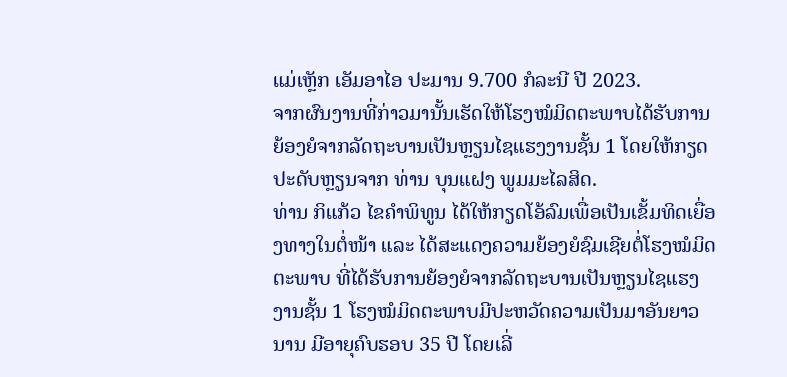ແມ່ເຫຼັກ ເອັມອາໄອ ປະມານ 9.700 ກໍລະນີ ປີ 2023.
ຈາກຜົນງານທີ່ກ່າວມານັ້ນເຮັດໃຫ້ໂຮງໝໍມິດຕະພາບໄດ້ຮັບການຍ້ອງຍໍຈາກລັດຖະບານເປັນຫຼຽນໄຊແຮງງານຊັ້ນ 1 ໂດຍໃຫ້ກຽດປະດັບຫຼຽນຈາກ ທ່ານ ບຸນແຝງ ພູມມະໄລສິດ.
ທ່ານ ກິແກ້ວ ໄຂຄຳພິທູນ ໄດ້ໃຫ້ກຽດໂອ້ລົມເພື່ອເປັນເຂັ້ມທິດເຍື່ອງທາງໃນຕໍ່ໜ້າ ແລະ ໄດ້ສະແດງຄວາມຍ້ອງຍໍຊົມເຊີຍຕໍ່ໂຮງໝໍມິດຕະພາບ ທີ່ໄດ້ຮັບການຍ້ອງຍໍຈາກລັດຖະບານເປັນຫຼຽນໄຊແຮງງານຊັ້ນ 1 ໂຮງໝໍມິດຕະພາບມີປະຫວັດຄວາມເປັນມາອັນຍາວນານ ມີອາຍຸຄົບຮອບ 35 ປີ ໂດຍເລີ່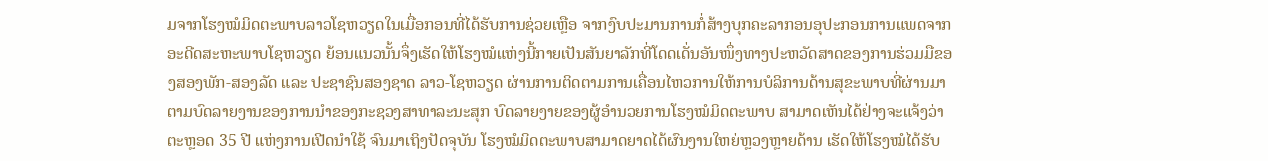ມຈາກໂຮງໝໍມິດຕະພາບລາວໂຊຫວຽດໃນເມື່ອກອນທີ່ໄດ້ຮັບການຊ່ວຍເຫຼືອ ຈາກງົບປະມານການກໍ່ສ້າງບຸກຄະລາກອນອຸປະກອນການແພດຈາກອະດີດສະຫະພາບໂຊຫວຽດ ຍ້ອນແນວນັ້ນຈຶ່ງເຮັດໃຫ້ໂຮງໝໍແຫ່ງນີ້ກາຍເປັນສັນຍາລັກທີ່ໂດດເດັ່ນອັນໜຶ່ງທາງປະຫວັດສາດຂອງການຮ່ວມມືຂອງສອງພັກ-ສອງລັດ ແລະ ປະຊາຊົນສອງຊາດ ລາວ-ໂຊຫວຽດ ຜ່ານການຕິດຕາມການເຄື່ອນໄຫວການໃຫ້ການບໍລິການດ້ານສຸຂະພາບທີ່ຜ່ານມາຕາມບົດລາຍງານຂອງການນຳຂອງກະຊວງສາທາລະນະສຸກ ບົດລາຍງາຍຂອງຜູ້ອຳນວຍການໂຮງໝໍມິດຕະພາບ ສາມາດເຫັນໄດ້ຢ່າງຈະແຈ້ງວ່າ ຕະຫຼອດ 35 ປີ ແຫ່ງການເປີດນຳໃຊ້ ຈົນມາເຖິງປັດຈຸບັນ ໂຮງໝໍມິດຕະພາບສາມາດຍາດໄດ້ຜົນງານໃຫຍ່ຫຼວງຫຼາຍດ້ານ ເຮັດໃຫ້ໂຮງໝໍໄດ້ຮັບ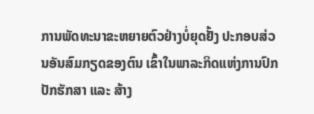ການພັດທະນາຂະຫຍາຍຕົວຢ່າງບໍ່ຍຸດຢັ້ງ ປະກອບສ່ວນອັນສົມກຽດຂອງຕົນ ເຂົ້າໃນພາລະກິດແຫ່ງການປົກປັກຮັກສາ ແລະ ສ້າງ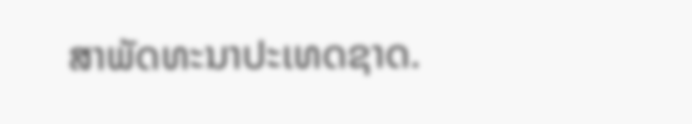ສາພັດທະນາປະເທດຊາດ.